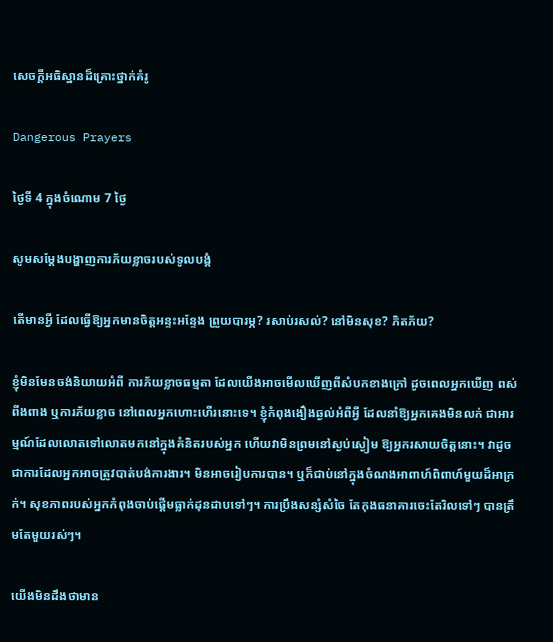សេចក្ដីអធិស្ឋានដ៏គ្រោះថ្នាក់គំរូ

Dangerous Prayers

ថ្ងៃទី 4 ក្នុងចំណោម 7 ថ្ងៃ

សូមសម្ដែងបង្ហាញការភ័យខ្លាចរបស់ទូលបង្គំ

តើមានអ្វី ដែលធ្វើឱ្យអ្នកមានចិត្ដអន្ទះអន្ទែង ព្រួយបារម្ភ? រសាប់រសល់? នៅមិនសុខ? ភិតភ័យ?

ខ្ញុំមិនមែនចង់និយាយអំពី ការភ័យខ្លាចធម្មតា ដែលយើងអាចមើលឃើញពីសំបកខាងក្រៅ ដូចពេលអ្នកឃើញ ពស់ ពីងពាង ឬការភ័យខ្លាច នៅពេលអ្នកហោះហើរនោះទេ។ ខ្ញុំកំពុងងឿងឆ្ងល់អំពីអ្វី ដែលនាំឱ្យអ្នកគេងមិនលក់ ជាអារម្មណ៍ដែលលោតទៅលោតមកនៅក្នុងគំនិតរបស់អ្នក ហើយវាមិនព្រមនៅស្ងប់ស្ងៀម ឱ្យអ្នករសាយចិត្ដនោះ។ វាដូចជាការដែលអ្នកអាចត្រូវបាត់បង់ការងារ។ មិនអាចរៀបការបាន។ ឬក៏ជាប់នៅក្នុងចំណងអាពាហ៍ពិពាហ៍មួយដ៏អាក្រក់។ សុខភាពរបស់អ្នកកំពុងចាប់ផ្ដើមធ្លាក់ដុនដាបទៅៗ។ ការប្រឹងសន្សំសំចៃ តែកុងធនាគារចេះតែរិលទៅៗ បានត្រឹមតែមួយរស់ៗ។

យើងមិនដឹងថាមាន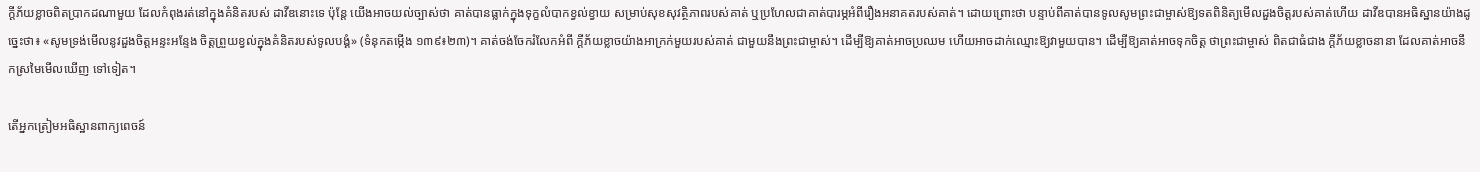ក្ដីភ័យខ្លាចពិតប្រាកដណាមួយ ដែលកំពុងរត់នៅក្នុងគំនិតរបស់ ដាវីឌនោះទេ ប៉ុន្តែ យើងអាចយល់ច្បាស់ថា គាត់បានធ្លាក់ក្នុងទុក្ខលំបាកខ្វល់ខ្វាយ សម្រាប់សុខសុវត្ថិភាពរបស់គាត់ ឬប្រហែលជាគាត់បារម្ភអំពីរឿងអនាគតរបស់គាត់។ ដោយព្រោះថា បន្ទាប់ពីគាត់បានទូលសូមព្រះជាម្ចាស់ឱ្យទតពិនិត្យមើលដួងចិត្ដរបស់គាត់ហើយ ដាវីឌបានអធិស្ឋានយ៉ាងដូច្នេះថា៖ «សូមទ្រង់មើលនូវដួងចិត្ដអន្ទះអន្ទែង ចិត្ដព្រួយខ្វល់ក្នុងគំនិតរបស់ទូលបង្គំ» (ទំនុកតម្កើង ១៣៩៖២៣)។ គាត់ចង់ចែករំលែកអំពី ក្ដីភ័យខ្លាចយ៉ាងអាក្រក់មួយរបស់គាត់ ជាមួយនឹងព្រះជាម្ចាស់។ ដើម្បីឱ្យគាត់អាចប្រឈម ហើយអាចដាក់ឈ្មោះឱ្យវាមួយបាន។ ដើម្បីឱ្យគាត់អាចទុកចិត្ដ ថាព្រះជាម្ចាស់ ពិតជាធំជាង ក្ដីភ័យខ្លាចនានា ដែលគាត់អាចនឹកស្រមៃមើលឃើញ ទៅទៀត។

តើអ្នកត្រៀមអធិស្ឋានពាក្យពេចន៍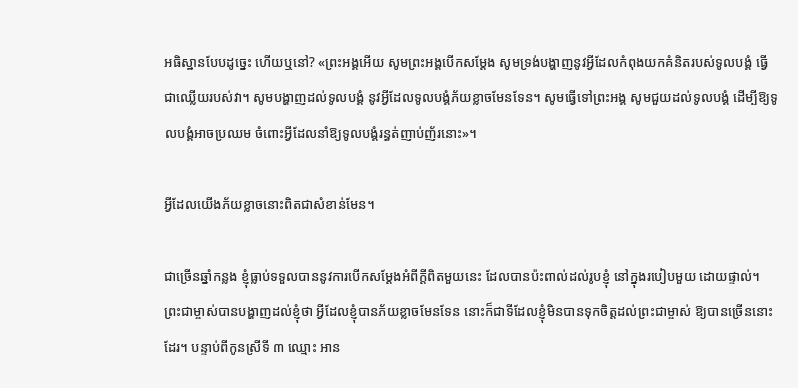អធិស្ឋានបែបដូច្នេះ ហើយឬនៅ? «ព្រះអង្គអើយ សូមព្រះអង្គបើកសម្ដែង សូមទ្រង់បង្ហាញនូវអ្វីដែលកំពុងយកគំនិតរបស់ទូលបង្គំ ធ្វើជាឈ្លើយរបស់វា។ សូមបង្ហាញដល់ទូលបង្គំ នូវអ្វីដែលទូលបង្គំភ័យខ្លាចមែនទែន។ សូមធ្វើទៅព្រះអង្គ សូមជួយដល់ទូលបង្គំ ដើម្បីឱ្យទូលបង្គំអាចប្រឈម ចំពោះអ្វីដែលនាំឱ្យទូលបង្គំរន្ធត់ញាប់ញ័រនោះ»។

អ្វីដែលយើងភ័យខ្លាចនោះពិតជាសំខាន់មែន។

ជាច្រើនឆ្នាំកន្លង ខ្ញុំធ្លាប់ទទួលបាននូវការបើកសម្ដែងអំពីក្ដីពិតមួយនេះ ដែលបានប៉ះពាល់ដល់រូបខ្ញុំ នៅក្នុងរបៀបមួយ ដោយផ្ទាល់។ ព្រះជាម្ចាស់បានបង្ហាញដល់ខ្ញុំថា អ្វីដែលខ្ញុំបានភ័យខ្លាចមែនទែន នោះក៏ជាទីដែលខ្ញុំមិនបានទុកចិត្ដដល់ព្រះជាម្ចាស់ ឱ្យបានច្រើននោះដែរ។ បន្ទាប់ពីកូនស្រីទី ៣ ឈ្មោះ អាន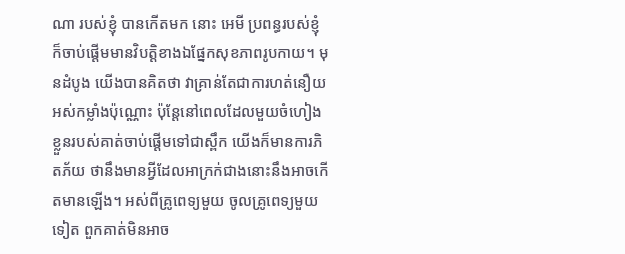ណា របស់ខ្ញុំ បានកើតមក នោះ អេមី ប្រពន្ធរបស់ខ្ញុំ ក៏ចាប់ផ្ដើមមានវិបត្តិខាងឯផ្នែកសុខភាពរូបកាយ។ មុនដំបូង យើងបានគិតថា វាគ្រាន់តែជាការហត់នឿយ អស់កម្លាំងប៉ុណ្ណោះ ប៉ុន្តែនៅពេលដែលមួយចំហៀងខ្លួនរបស់គាត់ចាប់ផ្ដើមទៅជាស្ពឹក យើងក៏មានការភិតភ័យ ថានឹងមានអ្វីដែលអាក្រក់ជាងនោះនឹងអាចកើតមានឡើង។ អស់ពីគ្រូពេទ្យមួយ ចូលគ្រូពេទ្យមួយទៀត ពួកគាត់មិនអាច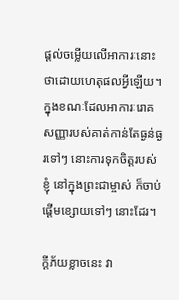ផ្ដល់ចម្លើយលើអាការៈនោះ ថាដោយហេតុផលអ្វីឡើយ។ ក្នុងខណៈដែលអាការៈរោគសញ្ញារបស់គាត់កាន់តែធ្ងន់ធ្ងរទៅៗ នោះការទុកចិត្ដរបស់ខ្ញុំ នៅក្នុងព្រះជាម្ចាស់ ក៏ចាប់ផ្ដើមខ្សោយទៅៗ នោះដែរ។

ក្ដីភ័យខ្លាចនេះ វា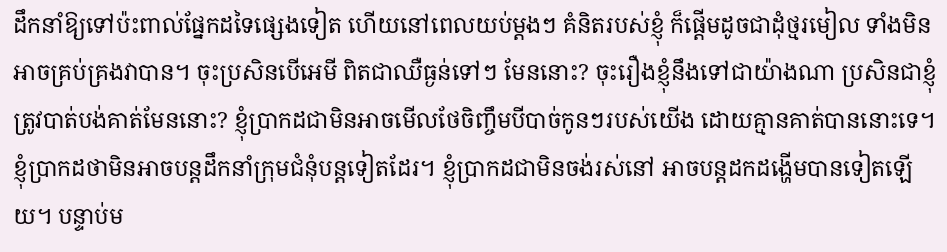ដឹកនាំឱ្យទៅប៉ះពាល់ផ្នែកដទៃផ្សេងទៀត ហើយនៅពេលយប់ម្ដងៗ គំនិតរបស់ខ្ញុំ ក៏ផ្ដើមដូចជាដុំថ្មរមៀល ទាំងមិនអាចគ្រប់គ្រងវាបាន។ ចុះប្រសិនបើអេមី ពិតជាឈឺធ្ងន់ទៅៗ មែននោះ? ចុះរឿងខ្ញុំនឹងទៅជាយ៉ាងណា ប្រសិនជាខ្ញុំត្រូវបាត់បង់គាត់មែននោះ? ខ្ញុំប្រាកដជាមិនអាចមើលថែចិញ្ចឹមបីបាច់កូនៗរបស់យើង ដោយគ្មានគាត់បាននោះទេ។ ខ្ញុំប្រាកដថាមិនអាចបន្តដឹកនាំក្រុមជំនុំបន្តទៀតដែរ។ ខ្ញុំប្រាកដជាមិនចង់រស់នៅ អាចបន្តដកដង្ហើមបានទៀតឡើយ។ បន្ទាប់ម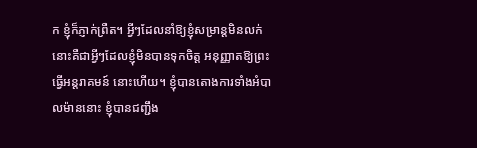ក ខ្ញុំក៏ភ្ញាក់ព្រឺត។ អ្វីៗដែលនាំឱ្យខ្ញុំសម្រាន្ដមិនលក់ នោះគឺជាអ្វីៗដែលខ្ញុំមិនបានទុកចិត្ដ អនុញ្ញាតឱ្យព្រះធ្វើអន្តរាគមន៍ នោះហើយ។ ខ្ញុំបានតោងការទាំងអំបាលម៉ាននោះ ខ្ញុំបានជញ្ជឹង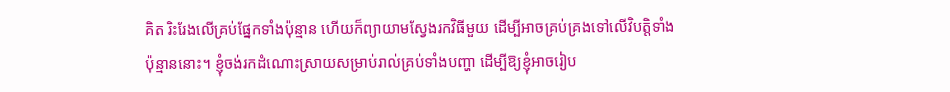គិត រិះរែងលើគ្រប់ផ្នែកទាំងប៉ុន្មាន ហើយក៏ព្យាយាមស្វែងរកវិធីមួយ ដើម្បីអាចគ្រប់គ្រងទៅលើវិបត្តិទាំងប៉ុន្មាននោះ។ ខ្ញុំចង់រកដំណោះស្រាយសម្រាប់រាល់គ្រប់ទាំងបញ្ហា ដើម្បីឱ្យខ្ញុំអាចរៀប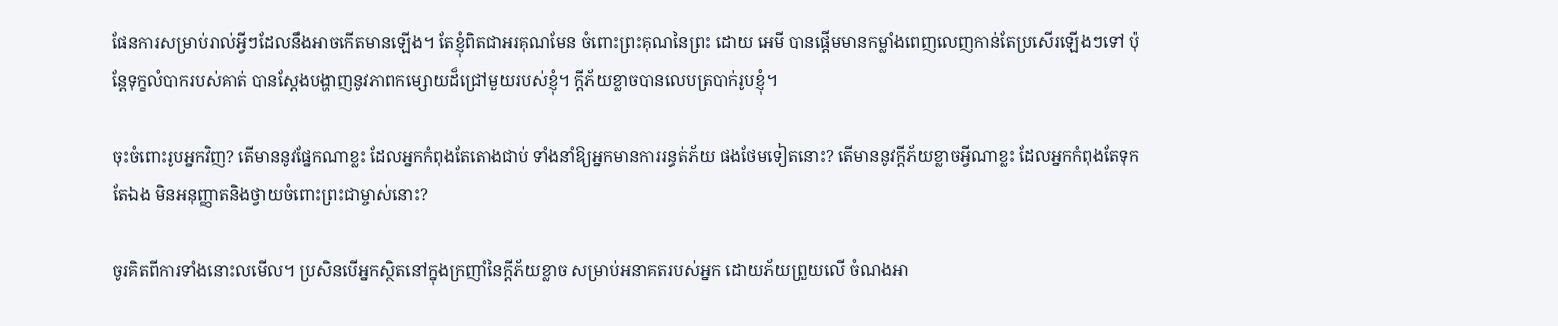ផែនការសម្រាប់រាល់អ្វីៗដែលនឹងអាចកើតមានឡើង។ តែខ្ញុំពិតជាអរគុណមែន ចំពោះព្រះគុណនៃព្រះ ដោយ អេមី បានផ្ដើមមានកម្លាំងពេញលេញកាន់តែប្រសើរឡើងៗទៅ ប៉ុន្តែទុក្ខលំបាករបស់គាត់ បានស្ដែងបង្ហាញនូវភាពកម្សោយដ៏ជ្រៅមួយរបស់ខ្ញុំ។ ក្ដីភ័យខ្លាចបានលេបត្របាក់រូបខ្ញុំ។

ចុះចំពោះរូបអ្នកវិញ? តើមាននូវផ្នែកណាខ្លះ ដែលអ្នកកំពុងតែតោងជាប់ ទាំងនាំឱ្យអ្នកមានការរន្ធត់ភ័យ ផងថែមទៀតនោះ? តើមាននូវក្ដីភ័យខ្លាចអ្វីណាខ្លះ ដែលអ្នកកំពុងតែទុកតែឯង មិនអនុញ្ញាតនិងថ្វាយចំពោះព្រះជាម្ចាស់នោះ?

ចូរគិតពីការទាំងនោះលមើល។ ប្រសិនបើអ្នកស្ថិតនៅក្នុងក្រញាំនៃក្ដីភ័យខ្លាច សម្រាប់អនាគតរបស់អ្នក ដោយភ័យព្រួយលើ ចំណងអា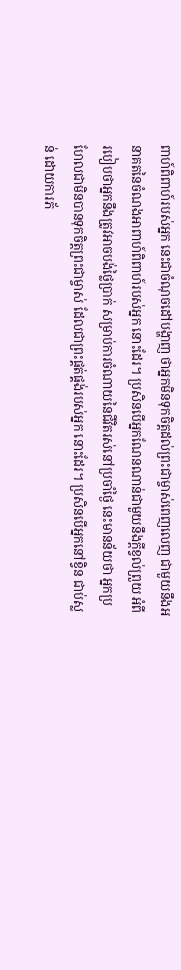ពាហ៍ពិពាហ៍របស់អ្នក នេះជាចំណុចដៅបង្ហាញ ថាអ្នកមិនទុកចិត្ដដល់ព្រះជាម្ចាស់ពេញលេញ ជាមួយនឹងអនាគតនៃចំណងអាពាហ៍ពិពាហ៍របស់អ្នក នោះដែរ។ ប្រសិនបើអ្នកណែនណាន់ជាមួយនឹងក្ដីខ្វល់ព្រួយ អំពីរបៀបថាអ្នកនឹងត្រូវអាចបង់ថ្លៃប្រាក់ សម្រាប់ការចំណាយនៃជីវិតរស់នៅប្រចាំថ្ងៃ នេះមានន័យថា អ្នកប្រហែលជាមិនបានទុកចិត្ដព្រះជាម្ចាស់ ដែលជាព្រះផ្គត់ផ្គង់របស់អ្នក នោះដែរ។ ប្រសិនបើអ្នកនៅខ្វិន ជាប់ស្លន់ ដោយការភ័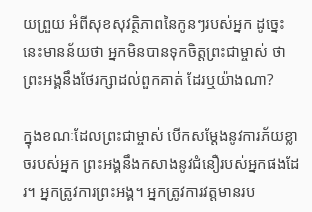យព្រួយ អំពីសុខសុវត្ថិភាពនៃកូនៗរបស់អ្នក ដូច្នេះ នេះមានន័យថា អ្នកមិនបានទុកចិត្ដព្រះជាម្ចាស់ ថាព្រះអង្គនឹងថែរក្សាដល់ពួកគាត់ ដែរឬយ៉ាងណា?

ក្នុងខណៈដែលព្រះជាម្ចាស់ បើកសម្ដែងនូវការភ័យខ្លាចរបស់អ្នក ព្រះអង្គនឹងកសាងនូវជំនឿរបស់អ្នកផងដែរ។ អ្នកត្រូវការព្រះអង្គ។ អ្នកត្រូវការវត្ដមានរប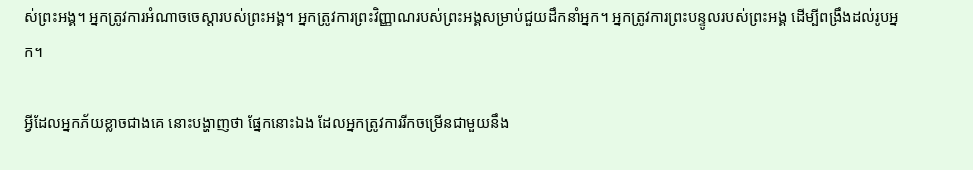ស់ព្រះអង្គ។ អ្នកត្រូវការអំណាចចេស្ដារបស់ព្រះអង្គ។ អ្នកត្រូវការព្រះវិញ្ញាណរបស់ព្រះអង្គសម្រាប់ជួយដឹកនាំអ្នក។ អ្នកត្រូវការព្រះបន្ទូលរបស់ព្រះអង្គ ដើម្បីពង្រឹងដល់រូបអ្នក។

អ្វីដែលអ្នកភ័យខ្លាចជាងគេ នោះបង្ហាញថា ផ្នែកនោះឯង ដែលអ្នកត្រូវការរីកចម្រើនជាមួយនឹង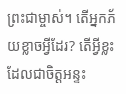ព្រះជាម្ចាស់។ តើអ្នកភ័យខ្លាចអ្វីដែរ? តើអ្វីខ្លះ ដែលជាចិត្ដអន្ទះ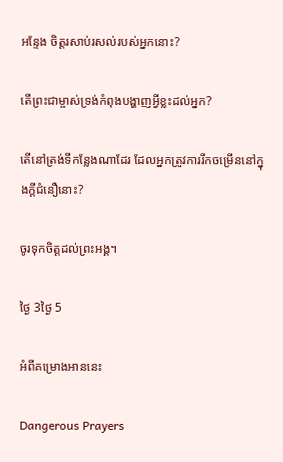អន្ទែង ចិត្ដរសាប់រសល់របស់អ្នកនោះ?

តើព្រះជាម្ចាស់ទ្រង់កំពុងបង្ហាញអ្វីខ្លះដល់អ្នក?

តើនៅត្រង់ទីកន្លែងណាដែរ ដែលអ្នកត្រូវការរីកចម្រើននៅក្នុងក្ដីជំនឿនោះ?

ចូរទុកចិត្ដដល់ព្រះអង្គ។

ថ្ងៃ 3ថ្ងៃ 5

អំពីគម្រោងអាននេះ

Dangerous Prayers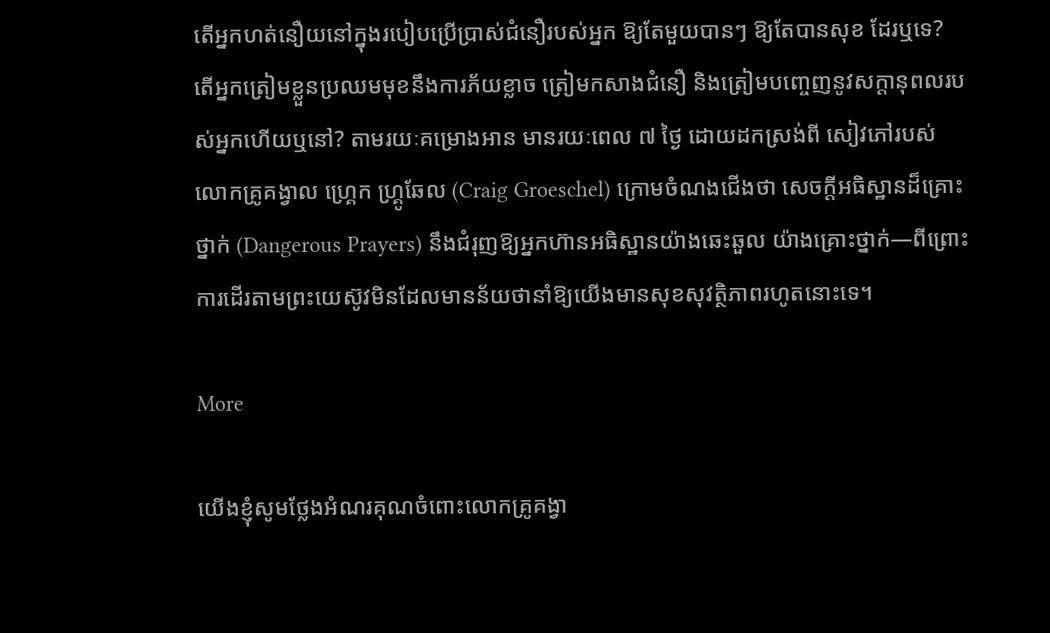តើអ្នកហត់នឿយនៅក្នុងរបៀបប្រើប្រាស់ជំនឿរបស់អ្នក ឱ្យតែមួយបានៗ ឱ្យតែបានសុខ ដែរឬទេ? តើអ្នកត្រៀមខ្លួនប្រឈមមុខនឹងការភ័យខ្លាច ត្រៀមកសាងជំនឿ និងត្រៀមបញ្ចេញនូវសក្ដានុពលរបស់អ្នកហើយឬនៅ? តាមរយៈគម្រោងអាន មានរយៈពេល ៧ ថ្ងៃ ដោយដកស្រង់ពី សៀវភៅរបស់លោកគ្រូគង្វាល ហ្គ្រេក ហ្រ្គូឆែល (Craig Groeschel) ក្រោមចំណងជើងថា សេចក្ដីអធិស្ឋានដ៏គ្រោះថ្នាក់ (Dangerous Prayers) នឹងជំរុញឱ្យអ្នកហ៊ានអធិស្ឋានយ៉ាងឆេះឆួល យ៉ាងគ្រោះថ្នាក់—ពីព្រោះការដើរតាមព្រះយេស៊ូវមិនដែលមានន័យថានាំឱ្យយើងមានសុខសុវត្ថិភាពរហូតនោះទេ។

More

យើងខ្ញុំសូមថ្លែងអំណរគុណចំពោះលោកគ្រូគង្វា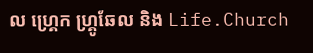ល ហ្គ្រេក ហ្គ្រូឆែល និង Life.Church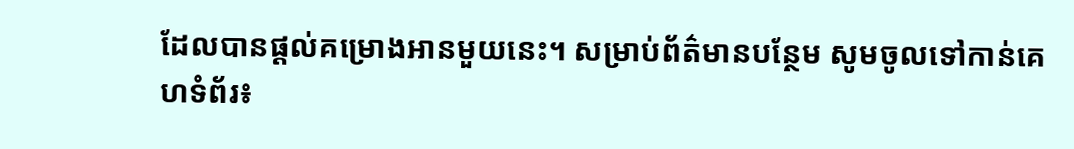ដែលបានផ្ដល់គម្រោងអានមួយនេះ។ សម្រាប់ព័ត៌មានបន្ថែម សូមចូលទៅកាន់គេហទំព័រ៖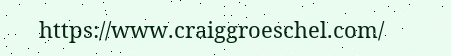https://www.craiggroeschel.com/